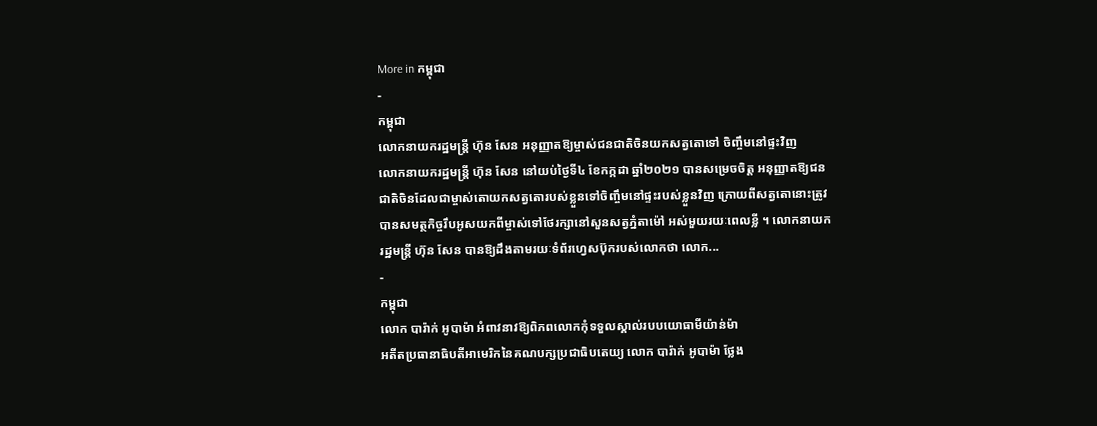More in កម្ពុជា
-
កម្ពុជា
លោកនាយករដ្ឋមន្រ្តី ហ៊ុន សែន អនុញ្ញាតឱ្យម្ចាស់ជនជាតិចិនយកសត្វតោទៅ ចិញ្ចឹមនៅផ្ទះវិញ
លោកនាយករដ្ឋមន្រ្តី ហ៊ុន សែន នៅយប់ថ្ងៃទី៤ ខែកក្កដា ឆ្នាំ២០២១ បានសម្រេចចិត្ត អនុញ្ញាតឱ្យជនជាតិចិនដែលជាម្ចាស់តោយកសត្វតោរបស់ខ្លួនទៅចិញ្ចឹមនៅផ្ទះរបស់ខ្លួនវិញ ក្រោយពីសត្វតោនោះត្រូវបានសមត្ថកិច្ចរឹបអូសយកពីម្ចាស់ទៅថែរក្សានៅសួនសត្វភ្នំតាម៉ៅ អស់មួយរយៈពេលខ្លី ។ លោកនាយករដ្ឋមន្រ្តី ហ៊ុន សែន បានឱ្យដឹងតាមរយៈទំព័រហ្វេសប៊ុករបស់លោកថា លោក...
-
កម្ពុជា
លោក បារ៉ាក់ អូបាម៉ា អំពាវនាវឱ្យពិភពលោកកុំទទួលស្គាល់របបយោធាមីយ៉ាន់ម៉ា
អតីតប្រធានាធិបតីអាមេរិកនៃគណបក្សប្រជាធិបតេយ្យ លោក បារ៉ាក់ អូបាម៉ា ថ្លែង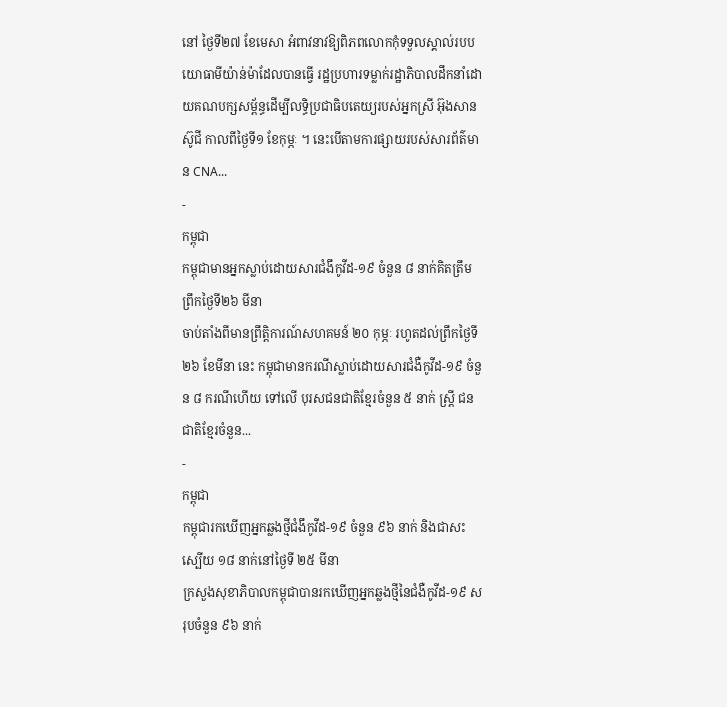នៅ ថ្ងៃទី២៧ ខែមេសា អំពាវនាវឱ្យពិភពលោកកុំទទួលស្គាល់របបយោធាមីយ៉ាន់ម៉ាដែលបានធ្វើ រដ្ឋប្រហារទម្លាក់រដ្ឋាភិបាលដឹកនាំដោយគណបក្សសម្ព័ន្ធដើម្បីលទ្ធិប្រជាធិបតេយ្យរបស់អ្នកស្រី អ៊ុងសាន ស៊ូជី កាលពីថ្ងៃទី១ ខែកុម្ភៈ ។ នេះបើតាមការផ្សាយរបស់សារព័ត៌មាន CNA...
-
កម្ពុជា
កម្ពុជាមានអ្នកស្លាប់ដោយសារជំងឹកូវីដ-១៩ ចំនួន ៨ នាក់គិតត្រឹមព្រឹកថ្ងៃទី២៦ មីនា
ចាប់តាំងពីមានព្រឹត្តិការណ៍សហគមន៍ ២០ កុម្ភៈ រហូតដល់ព្រឹកថ្ងៃទី២៦ ខែមីនា នេះ កម្ពុជាមានករណីស្លាប់ដោយសារជំងឺកូវីដ-១៩ ចំនួន ៨ ករណីហើយ ទៅលើ បុរសជនជាតិខ្មែរចំនួន ៥ នាក់ ស្រី្ត ជនជាតិខ្មែរចំនួន...
-
កម្ពុជា
កម្ពុជារកឃើញអ្នកឆ្លងថ្មីជំងឹកូវីដ-១៩ ចំនួន ៩៦ នាក់ និងជាសះស្បើយ ១៨ នាក់នៅថ្ងៃទី ២៥ មីនា
ក្រសួងសុខាភិបាលកម្ពុជាបានរកឃើញអ្នកឆ្លងថ្មីនៃជំងឺកូវីដ-១៩ សរុបចំនួន ៩៦ នាក់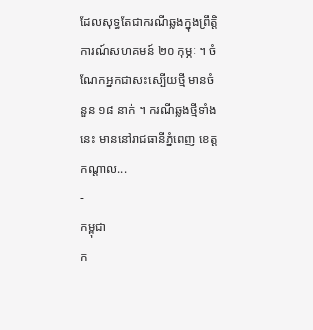ដែលសុទ្ធតែជាករណីឆ្លងក្នុងព្រឹត្តិការណ៍សហគមន៍ ២០ កុម្ភៈ ។ ចំណែកអ្នកជាសះស្បើយថ្មី មានចំនួន ១៨ នាក់ ។ ករណីឆ្លងថ្មីទាំងនេះ មាននៅរាជធានីភ្នំពេញ ខេត្តកណ្តាល...
-
កម្ពុជា
ក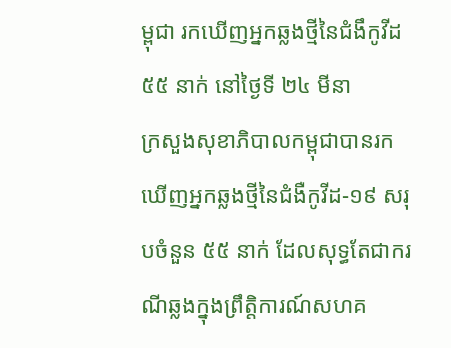ម្ពុជា រកឃើញអ្នកឆ្លងថ្មីនៃជំងឹកូវីដ ៥៥ នាក់ នៅថ្ងៃទី ២៤ មីនា
ក្រសួងសុខាភិបាលកម្ពុជាបានរកឃើញអ្នកឆ្លងថ្មីនៃជំងឺកូវីដ-១៩ សរុបចំនួន ៥៥ នាក់ ដែលសុទ្ធតែជាករណីឆ្លងក្នុងព្រឹត្តិការណ៍សហគ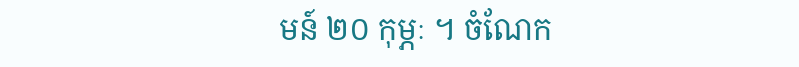មន៍ ២០ កុម្ភៈ ។ ចំណែក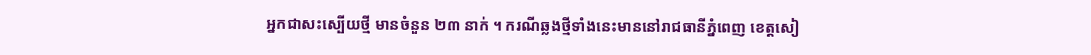អ្នកជាសះស្បើយថ្មី មានចំនួន ២៣ នាក់ ។ ករណីឆ្លងថ្មីទាំងនេះមាននៅរាជធានីភ្នំពេញ ខេត្តសៀ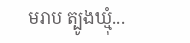មរាប ត្បូងឃ្មុំ...